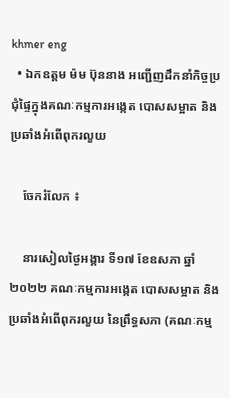khmer eng
  • ឯកឧត្តម ម៉ម ប៊ុននាង អញ្ជើញដឹកនាំកិច្ចប្រជុំផ្ទៃក្នុងគណៈកម្មការអង្កេត បោសសម្អាត និងប្រឆាំងអំពើពុករលួយ

    ចែករំលែក ៖

    នារសៀលថ្ងៃអង្គារ ទី១៧ ខែឧសភា ឆ្នាំ២០២២ គណៈកម្មការអង្កេត បោសសម្អាត និងប្រឆាំងអំពើពុករលួយ នៃព្រឹទ្ធសភា (គណៈកម្ម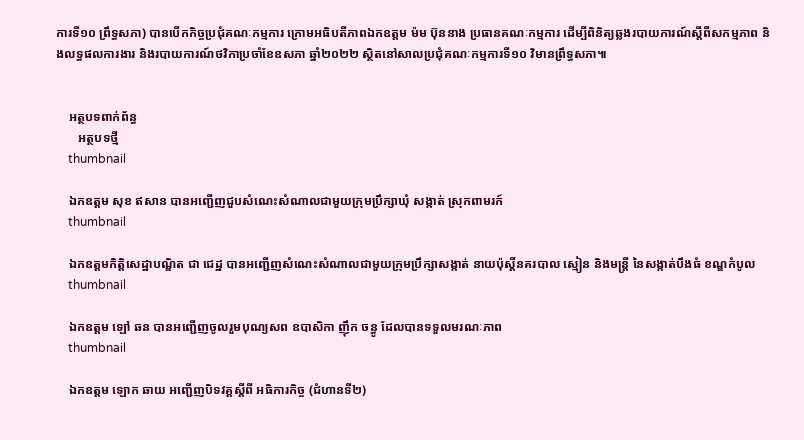ការទី១០ ព្រឹទ្ធសភា) បានបើកកិច្ចប្រជុំគណៈកម្មការ ក្រោមអធិបតីភាពឯកឧត្តម ម៉ម ប៊ុននាង ប្រធានគណៈកម្មការ ដើម្បីពិនិត្យឆ្លងរបាយការណ៍ស្តីពីសកម្មភាព និងលទ្ធផលការងារ និងរបាយការណ៍ថវិកាប្រចាំខែឧសភា ឆ្នាំ២០២២ ស្ថិតនៅសាលប្រជុំគណៈកម្មការទី១០ វិមានព្រឹទ្ធសភា៕


    អត្ថបទពាក់ព័ន្ធ
       អត្ថបទថ្មី
    thumbnail

    ឯកឧត្ដម សុខ ឥសាន បានអញ្ជើញជួបសំណេះសំណាលជាមួយក្រុមប្រឹក្សាឃុំ សង្កាត់ ស្រុកពាមរក៍
    thumbnail

    ឯកឧត្តមកិត្តិសេដ្ឋាបណ្ឌិត ជា ជេដ្ឋ បានអញ្ជេីញសំណេះសំណាលជាមួយក្រុមប្រឹក្សាសង្កាត់ នាយប៉ុស្តិ៍នគរបាល ស្មៀន និងមន្រ្តី នៃសង្កាត់បឹងធំ ខណ្ឌកំបូល
    thumbnail

    ឯកឧត្តម ឡៅ ឆន បានអញ្ជើញចូលរួមបុណ្យសព ឧបាសិកា ញ៉ឹក ចន្ធូ ដែលបានទទួលមរណៈភាព
    thumbnail

    ឯកឧត្តម ឡោក ឆាយ អញ្ជើញបិទវគ្គស្តីពី អធិការកិច្ច (ជំហានទី២)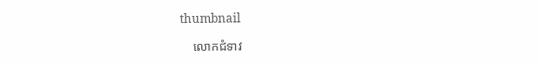thumbnail

    លោកជំទាវ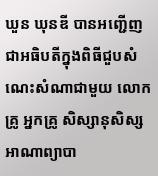ឃួន ឃុនឌី បានអញ្ជើញជាអធិបតីក្នុងពិធីជួបសំណេះសំណាជាមួយ លោកគ្រូ អ្នកគ្រូ សិស្សានុសិស្ស អាណាព្យាបា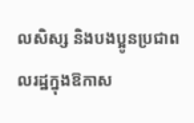លសិស្ស និងបងប្អូនប្រជាពលរដ្ឋក្នុងឱកាស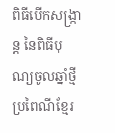ពិធីបើកសង្ក្រាន្ត នៃពិធីបុណ្យចូលឆ្នាំថ្មីប្រពៃណីខ្មែរ